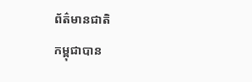ព័ត៌មានជាតិ
កម្ពុជាបាន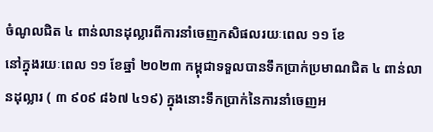ចំណូលជិត ៤ ពាន់លានដុល្លារពីការនាំចេញកសិផលរយៈពេល ១១ ខែ
នៅក្នុងរយៈពេល ១១ ខែឆ្នាំ ២០២៣ កម្ពុជាទទួលបានទឹកប្រាក់ប្រមាណជិត ៤ ពាន់លានដុល្លារ ( ៣ ៩០៩ ៨៦៧ ៤១៩) ក្នុងនោះទឹកប្រាក់នៃការនាំចេញអ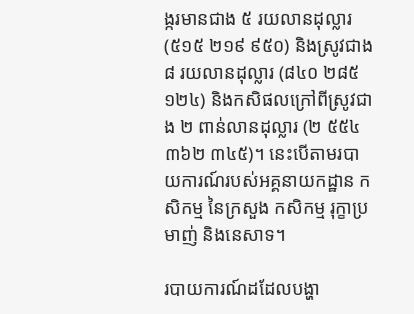ង្ករមានជាង ៥ រយលានដុល្លារ (៥១៥ ២១៩ ៩៥០) និងស្រូវជាង ៨ រយលានដុល្លារ (៨៤០ ២៨៥ ១២៤) និងកសិផលក្រៅពីស្រូវជាង ២ ពាន់លានដុល្លារ (២ ៥៥៤ ៣៦២ ៣៤៥)។ នេះបើតាមរបាយការណ៍របស់អគ្គនាយកដ្ឋាន កសិកម្ម នៃក្រសួង កសិកម្ម រុក្ខាប្រមាញ់ និងនេសាទ។

របាយការណ៍ដដែលបង្ហា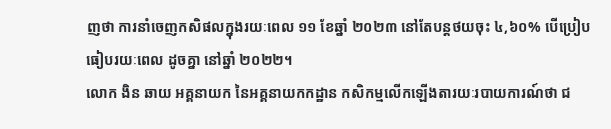ញថា ការនាំចេញកសិផលក្នុងរយៈពេល ១១ ខែឆ្នាំ ២០២៣ នៅតែបន្តថយចុះ ៤,៦០% បើប្រៀបធៀបរយៈពេល ដូចគ្នា នៅឆ្នាំ ២០២២។
លោក ងិន ឆាយ អគ្គនាយក នៃអគ្គនាយកកដ្ឋាន កសិកម្មលើកឡើងតារយៈរបាយការណ៍ថា ជ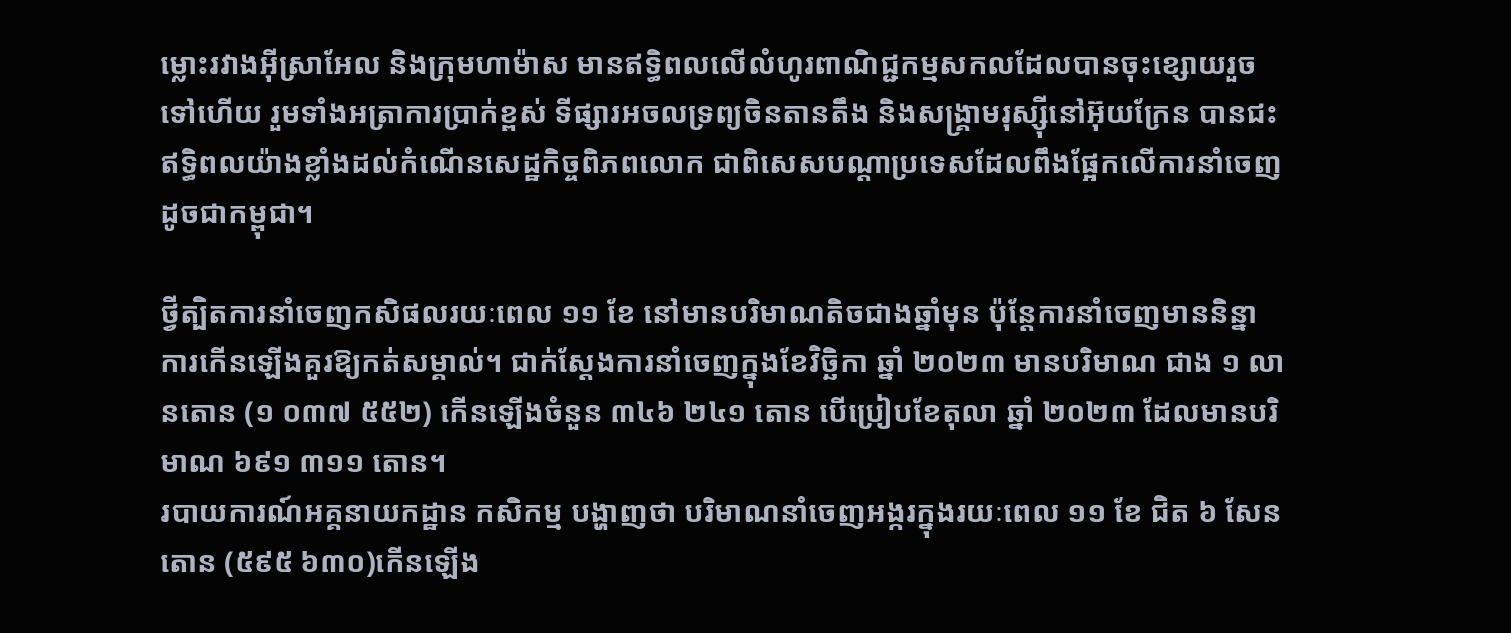ម្លោះរវាងអ៊ីស្រាអែល និងក្រុមហាម៉ាស មានឥទ្ធិពលលើលំហូរពាណិជ្ជកម្មសកលដែលបានចុះខ្សោយរួចទៅហើយ រួមទាំងអត្រាការប្រាក់ខ្ពស់ ទីផ្សារអចលទ្រព្យចិនតានតឹង និងសង្គ្រាមរុស្ស៊ីនៅអ៊ុយក្រែន បានជះឥទ្ធិពលយ៉ាងខ្លាំងដល់កំណើនសេដ្ឋកិច្ចពិភពលោក ជាពិសេសបណ្ដាប្រទេសដែលពឹងផ្អែកលើការនាំចេញដូចជាកម្ពុជា។

ថ្វីត្បិតការនាំចេញកសិផលរយៈពេល ១១ ខែ នៅមានបរិមាណតិចជាងឆ្នាំមុន ប៉ុន្តែការនាំចេញមាននិន្នាការកើនឡើងគួរឱ្យកត់សម្គាល់។ ជាក់ស្ដែងការនាំចេញក្នុងខែវិច្ឆិកា ឆ្នាំ ២០២៣ មានបរិមាណ ជាង ១ លានតោន (១ ០៣៧ ៥៥២) កើនឡើងចំនួន ៣៤៦ ២៤១ តោន បើប្រៀបខែតុលា ឆ្នាំ ២០២៣ ដែលមានបរិមាណ ៦៩១ ៣១១ តោន។
របាយការណ៍អគ្គនាយកដ្ឋាន កសិកម្ម បង្ហាញថា បរិមាណនាំចេញអង្ករក្នុងរយៈពេល ១១ ខែ ជិត ៦ សែនតោន (៥៩៥ ៦៣០)កើនឡើង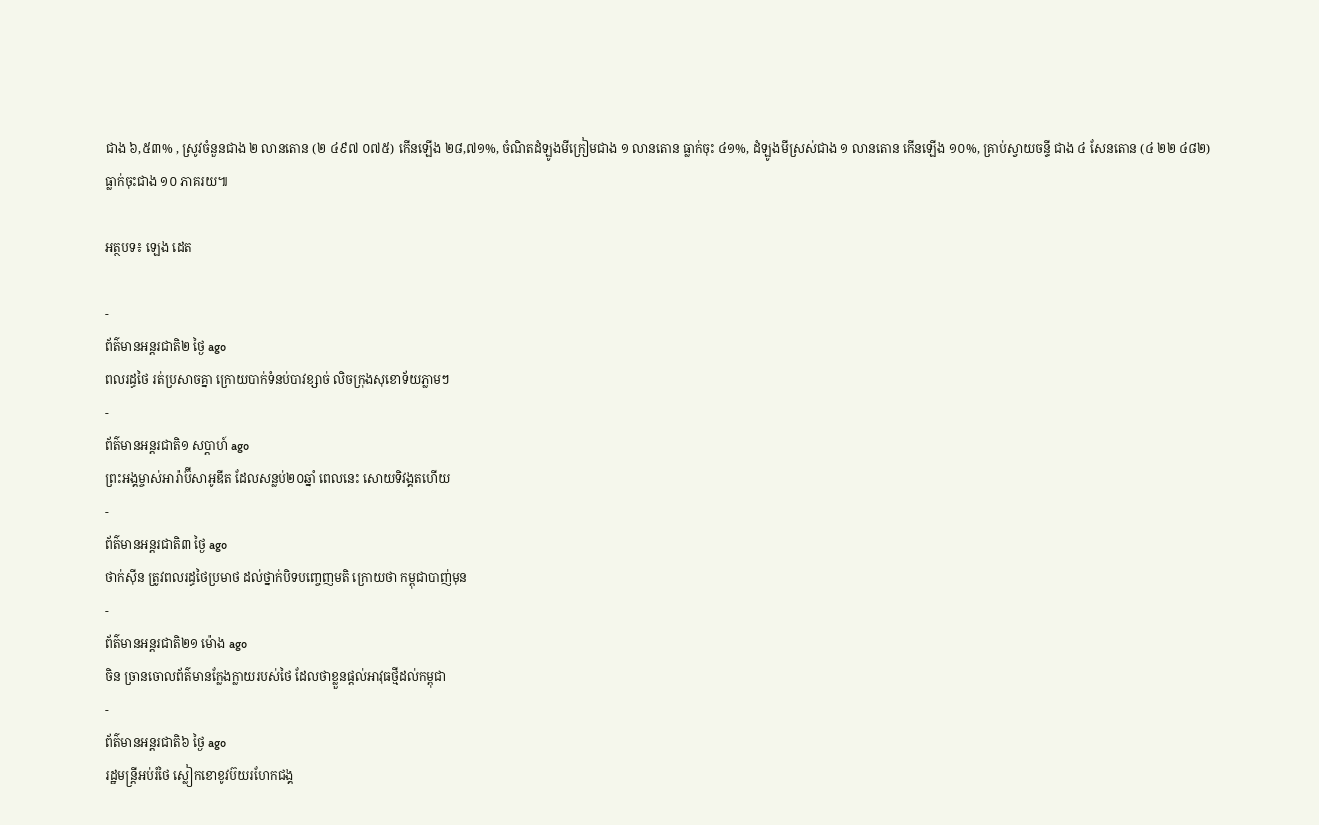ជាង ៦,៥៣% , ស្រូវចំនួនជាង ២ លានតោន (២ ៤៩៧ ០៧៥) កើនឡើង ២៨,៧១%, ចំណិតដំឡូងមីក្រៀមជាង ១ លានតោន ធ្លាក់ចុះ ៤១%, ដំឡូងមីស្រស់ជាង ១ លានតោន កើនឡើង ១០%, គ្រាប់ស្វាយចន្ទី ជាង ៤ សែនតោន (៤ ២២ ៤៨២) ធ្លាក់ចុះជាង ១០ ភាគរយ៕

អត្ថបទ៖ ឡេង ដេត

-
ព័ត៌មានអន្ដរជាតិ២ ថ្ងៃ ago
ពលរដ្ធថៃ រត់ប្រសាចគ្នា ក្រោយបាក់ទំនប់បាវខ្សាច់ លិចក្រុងសុខោទ័យភ្លាមៗ
-
ព័ត៌មានអន្ដរជាតិ១ សប្តាហ៍ ago
ព្រះអង្គម្ចាស់អារ៉ាប៊ីសាអូឌីត ដែលសន្លប់២០ឆ្នាំ ពេលនេះ សោយទិវង្គតហើយ
-
ព័ត៌មានអន្ដរជាតិ៣ ថ្ងៃ ago
ថាក់ស៊ីន ត្រូវពលរដ្ធថៃប្រមាថ ដល់ថ្នាក់បិទបញ្ចេញមតិ ក្រោយថា កម្ពុជាបាញ់មុន
-
ព័ត៌មានអន្ដរជាតិ២១ ម៉ោង ago
ចិន ច្រានចោលព័ត៌មានក្លែងក្លាយរបស់ថៃ ដែលថាខ្លួនផ្តល់អាវុធថ្មីដល់កម្ពុជា
-
ព័ត៌មានអន្ដរជាតិ៦ ថ្ងៃ ago
រដ្ឋមន្ត្រីអប់រំថៃ ស្លៀកខោខូវប៊យរហែកជង្គ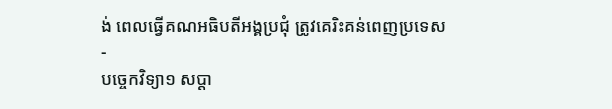ង់ ពេលធ្វើគណអធិបតីអង្គប្រជុំ ត្រូវគេរិះគន់ពេញប្រទេស
-
បច្ចេកវិទ្យា១ សប្តា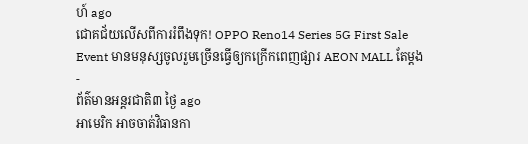ហ៍ ago
ជោគជ័យលើសពីការរំពឹងទុក! OPPO Reno14 Series 5G First Sale Event មានមនុស្សចូលរួមច្រើនធ្វើឲ្យកក្រើកពេញផ្សារ AEON MALL តែម្តង
-
ព័ត៌មានអន្ដរជាតិ៣ ថ្ងៃ ago
អាមេរិក អាចចាត់វិធានកា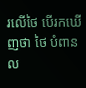រលើថៃ បើរកឃើញថា ថៃ បំពានល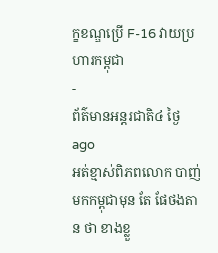ក្ខខណ្ឌប្រើ F-16 វាយប្រហារកម្ពុជា
-
ព័ត៌មានអន្ដរជាតិ៤ ថ្ងៃ ago
អត់ខ្មាស់ពិភពលោក បាញ់មកកម្ពុជាមុន តែ ផែថងតាន ថា ខាងខ្លួ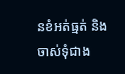នខំអត់ធ្មត់ និងចាស់ទុំជាង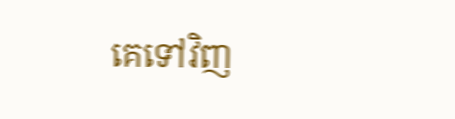គេទៅវិញ